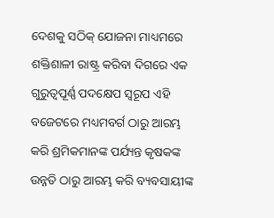ଦେଶକୁ ସଠିକ୍ ଯୋଜନା ମାଧ୍ୟମରେ ଶକ୍ତିଶାଳୀ ରାଷ୍ଟ୍ର କରିବା ଦିଗରେ ଏକ ଗୁରୁତ୍ୱପୂର୍ଣ୍ଣ ପଦକ୍ଷେପ ସ୍ୱରୂପ ଏହି ବଜେଟରେ ମଧ୍ୟମବର୍ଗ ଠାରୁ ଆରମ୍ଭ କରି ଶ୍ରମିକମାନଙ୍କ ପର୍ଯ୍ୟନ୍ତ କୃଷକଙ୍କ ଉନ୍ନତି ଠାରୁ ଆରମ୍ଭ କରି ବ୍ୟବସାୟୀଙ୍କ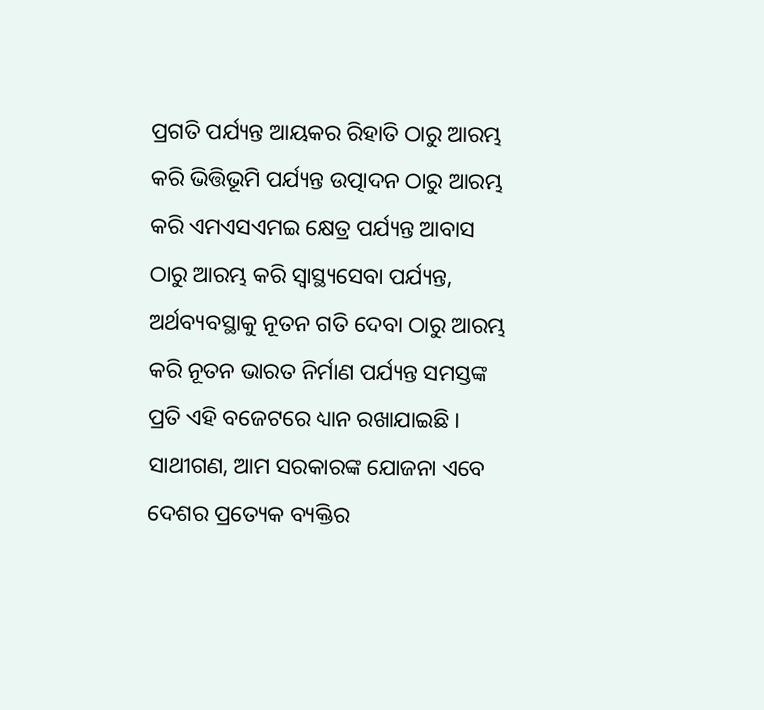ପ୍ରଗତି ପର୍ଯ୍ୟନ୍ତ ଆୟକର ରିହାତି ଠାରୁ ଆରମ୍ଭ କରି ଭିତ୍ତିଭୂମି ପର୍ଯ୍ୟନ୍ତ ଉତ୍ପାଦନ ଠାରୁ ଆରମ୍ଭ କରି ଏମଏସଏମଇ କ୍ଷେତ୍ର ପର୍ଯ୍ୟନ୍ତ ଆବାସ ଠାରୁ ଆରମ୍ଭ କରି ସ୍ୱାସ୍ଥ୍ୟସେବା ପର୍ଯ୍ୟନ୍ତ, ଅର୍ଥବ୍ୟବସ୍ଥାକୁ ନୂତନ ଗତି ଦେବା ଠାରୁ ଆରମ୍ଭ କରି ନୂତନ ଭାରତ ନିର୍ମାଣ ପର୍ଯ୍ୟନ୍ତ ସମସ୍ତଙ୍କ ପ୍ରତି ଏହି ବଜେଟରେ ଧ୍ୟାନ ରଖାଯାଇଛି ।
ସାଥୀଗଣ, ଆମ ସରକାରଙ୍କ ଯୋଜନା ଏବେ ଦେଶର ପ୍ରତ୍ୟେକ ବ୍ୟକ୍ତିର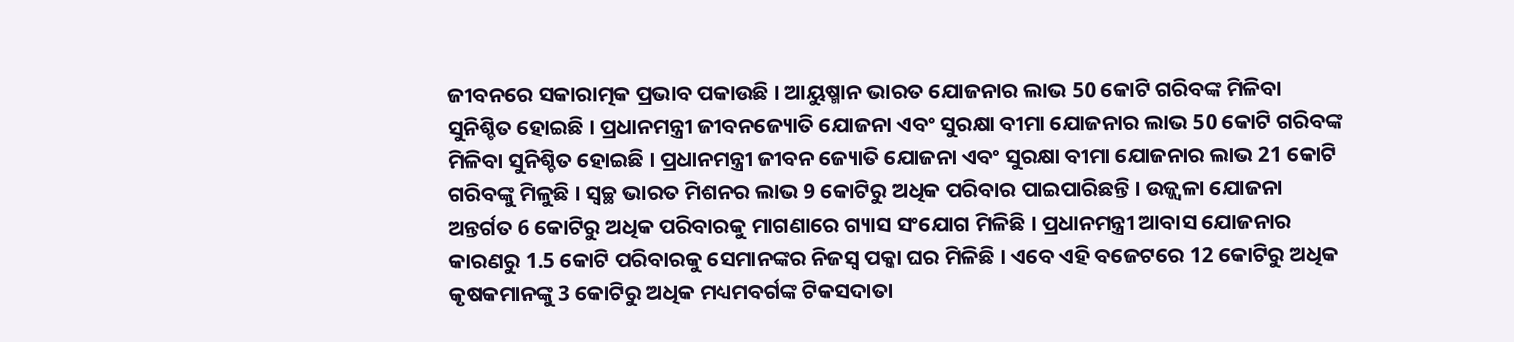ଜୀବନରେ ସକାରାତ୍ମକ ପ୍ରଭାବ ପକାଉଛି । ଆୟୁଷ୍ମାନ ଭାରତ ଯୋଜନାର ଲାଭ 50 କୋଟି ଗରିବଙ୍କ ମିଳିବା ସୁନିଶ୍ଚିତ ହୋଇଛି । ପ୍ରଧାନମନ୍ତ୍ରୀ ଜୀବନଜ୍ୟୋତି ଯୋଜନା ଏବଂ ସୁରକ୍ଷା ବୀମା ଯୋଜନାର ଲାଭ 50 କୋଟି ଗରିବଙ୍କ ମିଳିବା ସୁନିଶ୍ଚିତ ହୋଇଛି । ପ୍ରଧାନମନ୍ତ୍ରୀ ଜୀବନ ଜ୍ୟୋତି ଯୋଜନା ଏବଂ ସୁରକ୍ଷା ବୀମା ଯୋଜନାର ଲାଭ 21 କୋଟି ଗରିବଙ୍କୁ ମିଳୁଛି । ସ୍ୱଚ୍ଛ ଭାରତ ମିଶନର ଲାଭ 9 କୋଟିରୁ ଅଧିକ ପରିବାର ପାଇପାରିଛନ୍ତି । ଉଜ୍ଜ୍ୱଳା ଯୋଜନା ଅନ୍ତର୍ଗତ 6 କୋଟିରୁ ଅଧିକ ପରିବାରକୁ ମାଗଣାରେ ଗ୍ୟାସ ସଂଯୋଗ ମିଳିଛି । ପ୍ରଧାନମନ୍ତ୍ରୀ ଆବାସ ଯୋଜନାର କାରଣରୁ 1.5 କୋଟି ପରିବାରକୁ ସେମାନଙ୍କର ନିଜସ୍ୱ ପକ୍କା ଘର ମିଳିଛି । ଏବେ ଏହି ବଜେଟରେ 12 କୋଟିରୁ ଅଧିକ କୃଷକମାନଙ୍କୁ 3 କୋଟିରୁ ଅଧିକ ମଧ୍ୟମବର୍ଗଙ୍କ ଟିକସଦାତା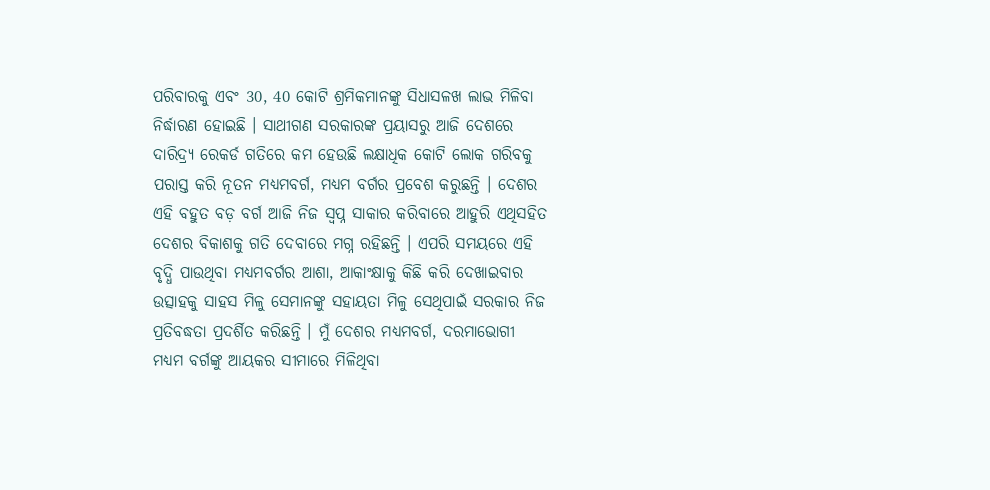ପରିବାରକୁ ଏବଂ 30, 40 କୋଟି ଶ୍ରମିକମାନଙ୍କୁ ସିଧାସଳଖ ଲାଭ ମିଳିବା ନିର୍ଦ୍ଧାରଣ ହୋଇଛି । ସାଥୀଗଣ ସରକାରଙ୍କ ପ୍ରୟାସରୁ ଆଜି ଦେଶରେ ଦାରିଦ୍ର୍ୟ ରେକର୍ଡ ଗତିରେ କମ ହେଉଛି ଲକ୍ଷାଧିକ କୋଟି ଲୋକ ଗରିବକୁ ପରାସ୍ତ କରି ନୂତନ ମଧ୍ୟମବର୍ଗ, ମଧ୍ୟମ ବର୍ଗର ପ୍ରବେଶ କରୁଛନ୍ତି । ଦେଶର ଏହି ବହୁତ ବଡ଼ ବର୍ଗ ଆଜି ନିଜ ସ୍ୱପ୍ନ ସାକାର କରିବାରେ ଆହୁରି ଏଥିସହିତ ଦେଶର ବିକାଶକୁ ଗତି ଦେବାରେ ମଗ୍ନ ରହିଛନ୍ତି । ଏପରି ସମୟରେ ଏହି ବୃଦ୍ଧି ପାଉଥିବା ମଧ୍ୟମବର୍ଗର ଆଶା, ଆକାଂକ୍ଷାକୁ କିଛି କରି ଦେଖାଇବାର ଉତ୍ସାହକୁ ସାହସ ମିଳୁ ସେମାନଙ୍କୁ ସହାୟତା ମିଳୁ ସେଥିପାଇଁ ସରକାର ନିଜ ପ୍ରତିବଦ୍ଧତା ପ୍ରଦର୍ଶିତ କରିଛନ୍ତି । ମୁଁ ଦେଶର ମଧ୍ୟମବର୍ଗ, ଦରମାଭୋଗୀ ମଧ୍ୟମ ବର୍ଗଙ୍କୁ ଆୟକର ସୀମାରେ ମିଳିଥିବା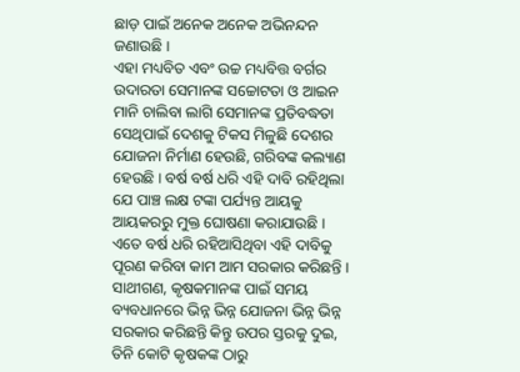ଛାଡ଼ ପାଇଁ ଅନେକ ଅନେକ ଅଭିନନ୍ଦନ ଜଣାଉଛି ।
ଏହା ମଧ୍ୟବିତ ଏବଂ ଉଚ୍ଚ ମଧ୍ୟବିତ୍ତ ବର୍ଗର ଉଦାରତା ସେମାନଙ୍କ ସଚ୍ଚୋଟତା ଓ ଆଇନ ମାନି ଚାଲିବା ଲାଗି ସେମାନଙ୍କ ପ୍ରତିବଦ୍ଧତା ସେଥିପାଇଁ ଦେଶକୁ ଟିକସ ମିଳୁଛି ଦେଶର ଯୋଜନା ନିର୍ମାଣ ହେଉଛି, ଗରିବଙ୍କ କଲ୍ୟାଣ ହେଉଛି । ବର୍ଷ ବର୍ଷ ଧରି ଏହି ଦାବି ରହିଥିଲା ଯେ ପାଞ୍ଚ ଲକ୍ଷ ଟଙ୍କା ପର୍ଯ୍ୟନ୍ତ ଆୟକୁ ଆୟକରରୁ ମୁକ୍ତ ଘୋଷଣା କରାଯାଉଛି । ଏତେ ବର୍ଷ ଧରି ରହିଆସିଥିବା ଏହି ଦାବିକୁ ପୂରଣ କରିବା କାମ ଆମ ସରକାର କରିଛନ୍ତି ।
ସାଥୀଗଣ, କୃଷକମାନଙ୍କ ପାଇଁ ସମୟ ବ୍ୟବଧାନରେ ଭିନ୍ନ ଭିନ୍ନ ଯୋଜନା ଭିନ୍ନ ଭିନ୍ନ ସରକାର କରିଛନ୍ତି କିନ୍ତୁ ଉପର ସ୍ତରକୁ ଦୁଇ, ତିନି କୋଟି କୃଷକଙ୍କ ଠାରୁ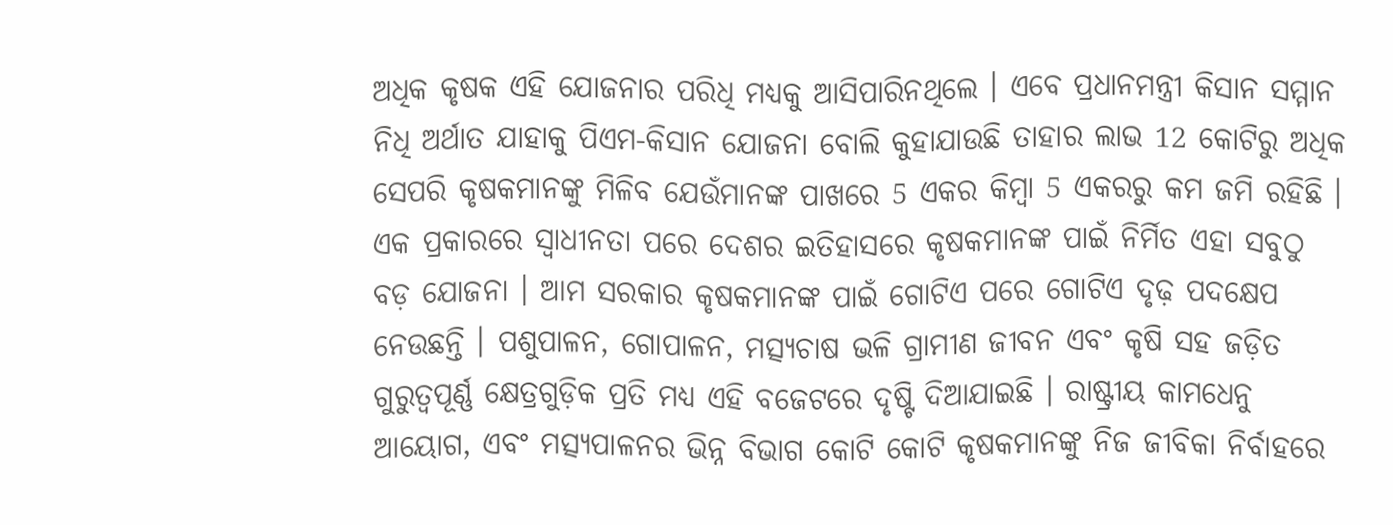ଅଧିକ କୃଷକ ଏହି ଯୋଜନାର ପରିଧି ମଧ୍ୟକୁ ଆସିପାରିନଥିଲେ । ଏବେ ପ୍ରଧାନମନ୍ତ୍ରୀ କିସାନ ସମ୍ମାନ ନିଧି ଅର୍ଥାତ ଯାହାକୁ ପିଏମ-କିସାନ ଯୋଜନା ବୋଲି କୁହାଯାଉଛି ତାହାର ଲାଭ 12 କୋଟିରୁ ଅଧିକ ସେପରି କୃଷକମାନଙ୍କୁ ମିଳିବ ଯେଉଁମାନଙ୍କ ପାଖରେ 5 ଏକର କିମ୍ବା 5 ଏକରରୁ କମ ଜମି ରହିଛି । ଏକ ପ୍ରକାରରେ ସ୍ୱାଧୀନତା ପରେ ଦେଶର ଇତିହାସରେ କୃଷକମାନଙ୍କ ପାଇଁ ନିର୍ମିତ ଏହା ସବୁଠୁ ବଡ଼ ଯୋଜନା । ଆମ ସରକାର କୃଷକମାନଙ୍କ ପାଇଁ ଗୋଟିଏ ପରେ ଗୋଟିଏ ଦୃଢ଼ ପଦକ୍ଷେପ ନେଉଛନ୍ତି । ପଶୁପାଳନ, ଗୋପାଳନ, ମତ୍ସ୍ୟଚାଷ ଭଳି ଗ୍ରାମୀଣ ଜୀବନ ଏବଂ କୃଷି ସହ ଜଡ଼ିତ ଗୁରୁତ୍ୱପୂର୍ଣ୍ଣ କ୍ଷେତ୍ରଗୁଡ଼ିକ ପ୍ରତି ମଧ୍ୟ ଏହି ବଜେଟରେ ଦୃଷ୍ଟି ଦିଆଯାଇଛି । ରାଷ୍ଟ୍ରୀୟ କାମଧେନୁ ଆୟୋଗ, ଏବଂ ମତ୍ସ୍ୟପାଳନର ଭିନ୍ନ ବିଭାଗ କୋଟି କୋଟି କୃଷକମାନଙ୍କୁ ନିଜ ଜୀବିକା ନିର୍ବାହରେ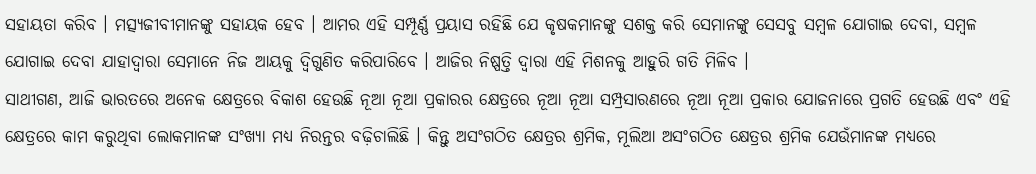ସହାୟତା କରିବ । ମତ୍ସ୍ୟଜୀବୀମାନଙ୍କୁ ସହାୟକ ହେବ । ଆମର ଏହି ସମ୍ପୂର୍ଣ୍ଣ ପ୍ରୟାସ ରହିଛି ଯେ କୃଷକମାନଙ୍କୁ ସଶକ୍ତ କରି ସେମାନଙ୍କୁ ସେସବୁ ସମ୍ବଳ ଯୋଗାଇ ଦେବା, ସମ୍ବଳ ଯୋଗାଇ ଦେବା ଯାହାଦ୍ୱାରା ସେମାନେ ନିଜ ଆୟକୁ ଦ୍ୱିଗୁଣିତ କରିପାରିବେ । ଆଜିର ନିଷ୍ପତ୍ତି ଦ୍ୱାରା ଏହି ମିଶନକୁ ଆହୁରି ଗତି ମିଳିବ ।
ସାଥୀଗଣ, ଆଜି ଭାରତରେ ଅନେକ କ୍ଷେତ୍ରରେ ବିକାଶ ହେଉଛି ନୂଆ ନୂଆ ପ୍ରକାରର କ୍ଷେତ୍ରରେ ନୂଆ ନୂଆ ସମ୍ପ୍ରସାରଣରେ ନୂଆ ନୂଆ ପ୍ରକାର ଯୋଜନାରେ ପ୍ରଗତି ହେଉଛି ଏବଂ ଏହି କ୍ଷେତ୍ରରେ କାମ କରୁଥିବା ଲୋକମାନଙ୍କ ସଂଖ୍ୟା ମଧ୍ୟ ନିରନ୍ତର ବଢ଼ିଚାଲିଛି । କିନ୍ତୁ ଅସଂଗଠିତ କ୍ଷେତ୍ରର ଶ୍ରମିକ, ମୂଲିଆ ଅସଂଗଠିତ କ୍ଷେତ୍ରର ଶ୍ରମିକ ଯେଉଁମାନଙ୍କ ମଧ୍ୟରେ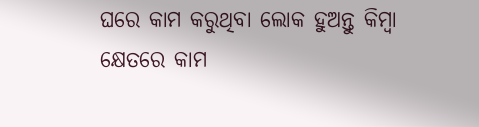ଘରେ କାମ କରୁଥିବା ଲୋକ ହୁଅନ୍ତୁ କିମ୍ବା କ୍ଷେତରେ କାମ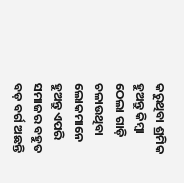କରୁଥିବା ଶ୍ରମିକ ହୁଅନ୍ତୁ କିମ୍ବା ଠେଲା ଗାଡ଼ି ଚଳାଉଥିବା ଲୋକମାନେ ହୁଅନ୍ତୁ ଏପରି ସମାଜର ବହୁତ ବଡ଼ ବର୍ଗ ଅଛନ୍ତି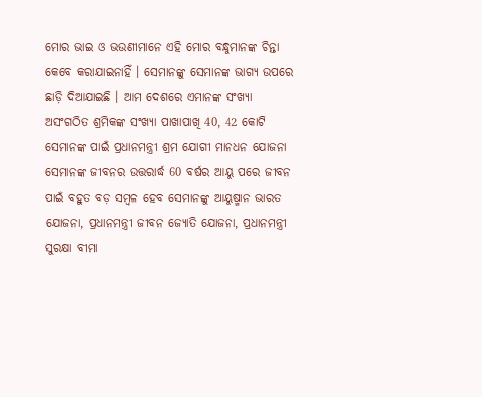ମୋର ଭାଇ ଓ ଭଉଣୀମାନେ ଏହି ମୋର ବନ୍ଧୁମାନଙ୍କ ଚିନ୍ତା କେବେ କରାଯାଇନାହିଁ । ସେମାନଙ୍କୁ ସେମାନଙ୍କ ଭାଗ୍ୟ ଉପରେ ଛାଡ଼ି ଦିଆଯାଇଛି । ଆମ ଦେଶରେ ଏମାନଙ୍କ ସଂଖ୍ୟା ଅସଂଗଠିତ ଶ୍ରମିକଙ୍କ ସଂଖ୍ୟା ପାଖାପାଖି 40, 42 କୋଟି ସେମାନଙ୍କ ପାଇଁ ପ୍ରଧାନମନ୍ତ୍ରୀ ଶ୍ରମ ଯୋଗୀ ମାନଧନ ଯୋଜନା ସେମାନଙ୍କ ଜୀବନର ଉତ୍ତରାର୍ଦ୍ଧ 60 ବର୍ଷର ଆୟୁ ପରେ ଜୀବନ ପାଇଁ ବହୁତ ବଡ଼ ସମ୍ବଳ ହେବ ସେମାନଙ୍କୁ ଆୟୁଷ୍ମାନ ଭାରତ ଯୋଜନା, ପ୍ରଧାନମନ୍ତ୍ରୀ ଜୀବନ ଜ୍ୟୋତି ଯୋଜନା, ପ୍ରଧାନମନ୍ତ୍ରୀ ସୁରକ୍ଷା ବୀମା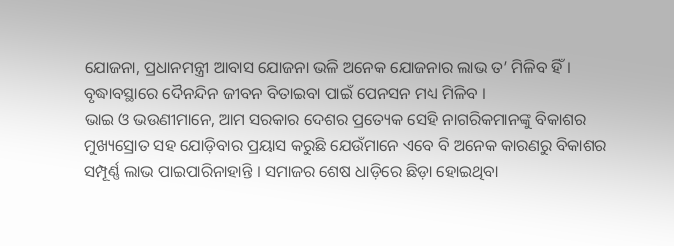ଯୋଜନା, ପ୍ରଧାନମନ୍ତ୍ରୀ ଆବାସ ଯୋଜନା ଭଳି ଅନେକ ଯୋଜନାର ଲାଭ ତ’ ମିଳିବ ହିଁ । ବୃଦ୍ଧାବସ୍ଥାରେ ଦୈନନ୍ଦିନ ଜୀବନ ବିତାଇବା ପାଇଁ ପେନସନ ମଧ୍ୟ ମିଳିବ ।
ଭାଇ ଓ ଭଉଣୀମାନେ, ଆମ ସରକାର ଦେଶର ପ୍ରତ୍ୟେକ ସେହି ନାଗରିକମାନଙ୍କୁ ବିକାଶର ମୁଖ୍ୟସ୍ରୋତ ସହ ଯୋଡ଼ିବାର ପ୍ରୟାସ କରୁଛି ଯେଉଁମାନେ ଏବେ ବି ଅନେକ କାରଣରୁ ବିକାଶର ସମ୍ପୂର୍ଣ୍ଣ ଲାଭ ପାଇପାରିନାହାନ୍ତି । ସମାଜର ଶେଷ ଧାଡ଼ିରେ ଛିଡ଼ା ହୋଇଥିବା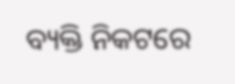ବ୍ୟକ୍ତି ନିକଟରେ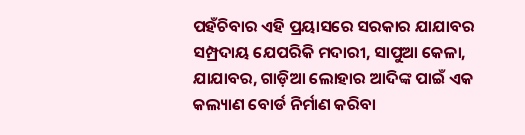ପହଁଚିବାର ଏହି ପ୍ରୟାସରେ ସରକାର ଯାଯାବର ସମ୍ପ୍ରଦାୟ ଯେପରିକି ମଦାରୀ, ସାପୁଆ କେଳା, ଯାଯାବର, ଗାଡ଼ିଆ ଲୋହାର ଆଦିଙ୍କ ପାଇଁ ଏକ କଲ୍ୟାଣ ବୋର୍ଡ ନିର୍ମାଣ କରିବା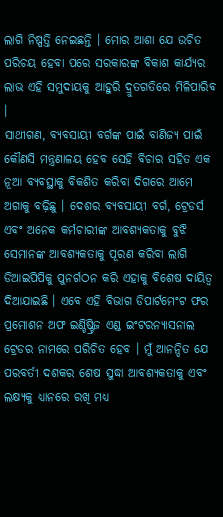ଲାଗି ନିଷ୍ପତ୍ତି ନେଇଛନ୍ତି । ମୋର ଆଶା ଯେ ଉଚିତ ପରିଚୟ ହେବା ପରେ ସରକାରଙ୍କ ବିକାଶ କାର୍ଯ୍ୟର ଲାଭ ଏହି ସମୁଦାୟକୁ ଆହୁରି ଦ୍ରୁତଗତିରେ ମିଳିପାରିବ ।
ସାଥୀଗଣ, ବ୍ୟବସାୟୀ ବର୍ଗଙ୍କ ପାଇଁ ବାଣିଜ୍ୟ ପାଇଁ କୌଣସି ମନ୍ତ୍ରଣାଳୟ ହେବ ସେହି ବିଚାର ସହିତ ଏକ ନୂଆ ବ୍ୟବସ୍ଥାକୁ ବିକଶିତ କରିବା ଦିଗରେ ଆମେ ଅଗାକୁ ବଢ଼ିଛୁ । ଦେଶର ବ୍ୟବସାୟୀ ବର୍ଗ, ଟ୍ରେଡର୍ସ ଏବଂ ଅନେକ କର୍ମଚାରୀଙ୍କ ଆବଶ୍ୟକତାକୁ ବୁଝି ସେମାନଙ୍କ ଆବଶ୍ୟକତାକୁ ପୂରଣ କରିବା ଲାଗି ଡିଆଇପିପିକୁ ପୁନର୍ଗଠନ କରି ଏହାକୁ ବିଶେଷ ଦାୟିତ୍ୱ ଦିଆଯାଇଛି । ଏବେ ଏହି ବିଭାଗ ଡିପାର୍ଟମେଂଟ ଫର ପ୍ରମୋଶନ ଅଫ ଇଣ୍ଡିଷ୍ଟ୍ରିଜ ଏଣ୍ଡ ଇଂଟରନ୍ୟାସନାଲ ଟ୍ରେଡର ନାମରେ ପରିଚିତ ହେବ । ମୁଁ ଆନନ୍ଦିତ ଯେ ପରବର୍ତୀ ଦଶକର ଶେଷ ସୁଦ୍ଧା ଆବଶ୍ୟକତାକୁ ଏବଂ ଲକ୍ଷ୍ୟକୁ ଧ୍ୟାନରେ ରଖି ମଧ୍ୟ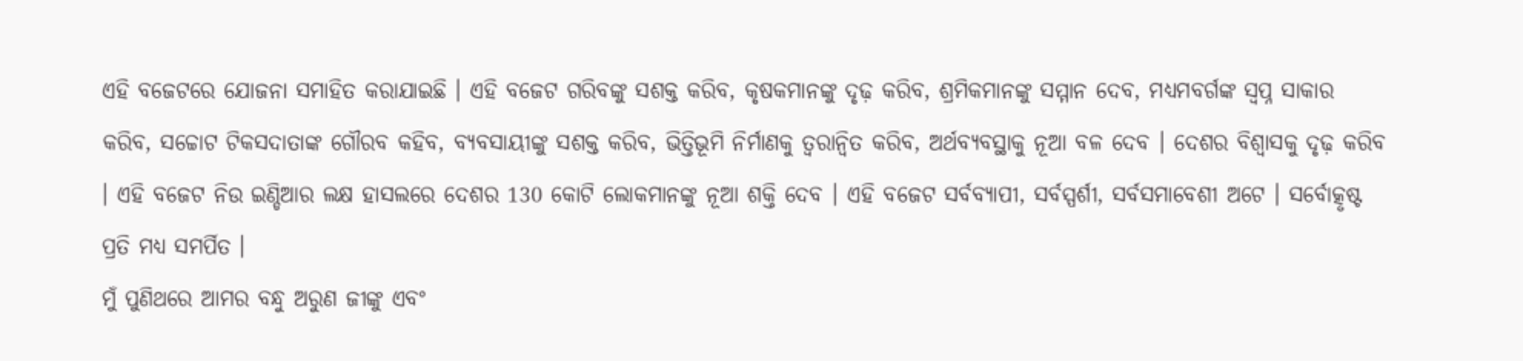ଏହି ବଜେଟରେ ଯୋଜନା ସମାହିତ କରାଯାଇଛି । ଏହି ବଜେଟ ଗରିବଙ୍କୁ ସଶକ୍ତ କରିବ, କୃଷକମାନଙ୍କୁ ଦୃଢ଼ କରିବ, ଶ୍ରମିକମାନଙ୍କୁ ସମ୍ମାନ ଦେବ, ମଧ୍ୟମବର୍ଗଙ୍କ ସ୍ୱପ୍ନ ସାକାର କରିବ, ସଚ୍ଚୋଟ ଟିକସଦାତାଙ୍କ ଗୌରବ କହିବ, ବ୍ୟବସାୟୀଙ୍କୁ ସଶକ୍ତ କରିବ, ଭିତ୍ତିଭୂମି ନିର୍ମାଣକୁ ତ୍ୱରାନ୍ୱିତ କରିବ, ଅର୍ଥବ୍ୟବସ୍ଥାକୁ ନୂଆ ବଳ ଦେବ । ଦେଶର ବିଶ୍ୱାସକୁ ଦୃଢ଼ କରିବ । ଏହି ବଜେଟ ନିଉ ଇଣ୍ଡିଆର ଲକ୍ଷ ହାସଲରେ ଦେଶର 130 କୋଟି ଲୋକମାନଙ୍କୁ ନୂଆ ଶକ୍ତି ଦେବ । ଏହି ବଜେଟ ସର୍ବବ୍ୟାପୀ, ସର୍ବସ୍ପର୍ଶୀ, ସର୍ବସମାବେଶୀ ଅଟେ । ସର୍ବୋତ୍କୃଷ୍ଟ ପ୍ରତି ମଧ୍ୟ ସମର୍ପିତ ।
ମୁଁ ପୁଣିଥରେ ଆମର ବନ୍ଧୁ ଅରୁଣ ଜୀଙ୍କୁ ଏବଂ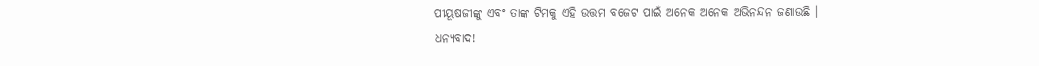ପୀୟୂଷଜୀଙ୍କୁ ଏବଂ ତାଙ୍କ ଟିମକୁ ଏହି ଉତ୍ତମ ବଜେଟ ପାଇଁ ଅନେକ ଅନେକ ଅଭିନନ୍ଦନ ଜଣାଉଛି ।
ଧନ୍ୟବାଦ!